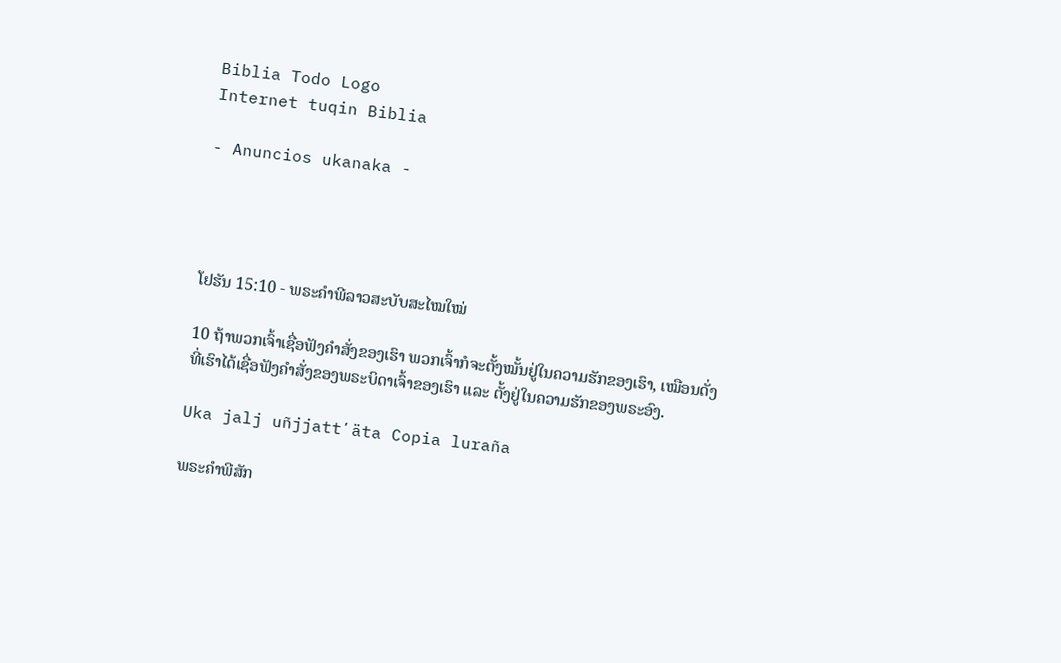Biblia Todo Logo
Internet tuqin Biblia

- Anuncios ukanaka -




ໂຢຮັນ 15:10 - ພຣະຄຳພີລາວສະບັບສະໄໝໃໝ່

10 ຖ້າພວກເຈົ້າເຊື່ອຟັງຄຳສັ່ງຂອງເຮົາ ພວກເຈົ້າກໍຈະຕັ້ງໝັ້ນຢູ່ໃນຄວາມຮັກຂອງເຮົາ, ເໝືອນດັ່ງທີ່ເຮົາໄດ້ເຊື່ອຟັງຄຳສັ່ງຂອງພຣະບິດາເຈົ້າຂອງເຮົາ ແລະ ຕັ້ງຢູ່ໃນຄວາມຮັກຂອງພຣະອົງ.

Uka jalj uñjjattʼäta Copia luraña

ພຣະຄຳພີສັກ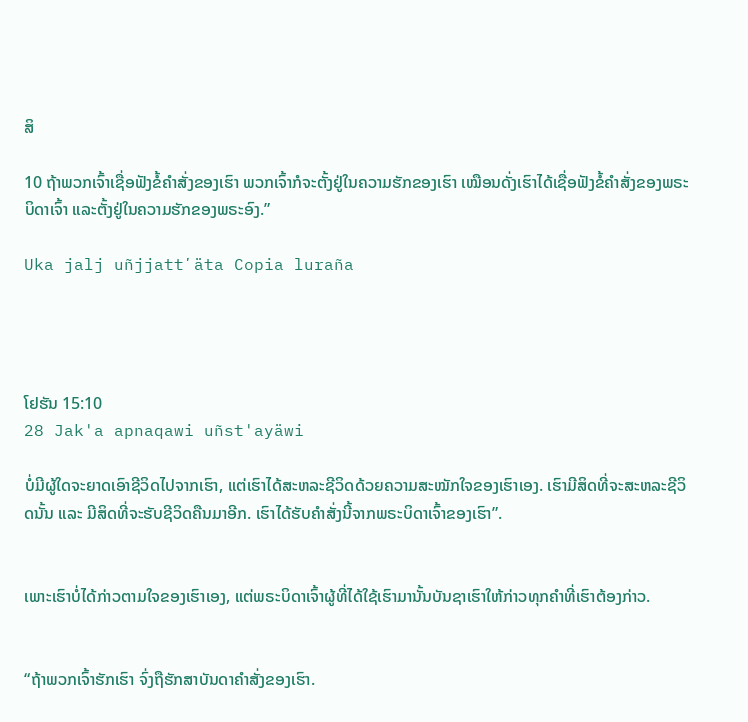ສິ

10 ຖ້າພວກເຈົ້າເຊື່ອຟັງຂໍ້ຄຳສັ່ງຂອງເຮົາ ພວກເຈົ້າກໍຈະຕັ້ງຢູ່ໃນຄວາມຮັກຂອງເຮົາ ເໝືອນດັ່ງເຮົາໄດ້ເຊື່ອຟັງຂໍ້ຄຳສັ່ງຂອງພຣະບິດາເຈົ້າ ແລະຕັ້ງຢູ່ໃນຄວາມຮັກຂອງພຣະອົງ.”

Uka jalj uñjjattʼäta Copia luraña




ໂຢຮັນ 15:10
28 Jak'a apnaqawi uñst'ayäwi

ບໍ່ມີຜູ້ໃດຈະຍາດເອົາຊີວິດໄປຈາກເຮົາ, ແຕ່ເຮົາໄດ້ສະຫລະຊີວິດດ້ວຍຄວາມສະໝັກໃຈຂອງເຮົາເອງ. ເຮົາມີສິດທີ່ຈະສະຫລະຊີວິດນັ້ນ ແລະ ມີສິດທີ່ຈະຮັບຊີວິດຄືນມາອີກ. ເຮົາໄດ້ຮັບຄຳສັ່ງນີ້ຈາກພຣະບິດາເຈົ້າຂອງເຮົາ”.


ເພາະເຮົາບໍ່ໄດ້ກ່າວຕາມໃຈຂອງເຮົາເອງ, ແຕ່ພຣະບິດາເຈົ້າຜູ້ທີ່ໄດ້ໃຊ້ເຮົາມານັ້ນບັນຊາເຮົາໃຫ້ກ່າວທຸກຄຳທີ່ເຮົາຕ້ອງກ່າວ.


“ຖ້າພວກເຈົ້າຮັກເຮົາ ຈົ່ງຖືຮັກສາບັນດາຄຳສັ່ງຂອງເຮົາ.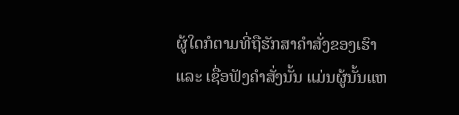ຜູ້ໃດກໍຕາມທີ່ຖືຮັກສາຄຳສັ່ງຂອງເຮົາ ແລະ ເຊື່ອຟັງຄຳສັ່ງນັ້ນ ແມ່ນຜູ້ນັ້ນແຫ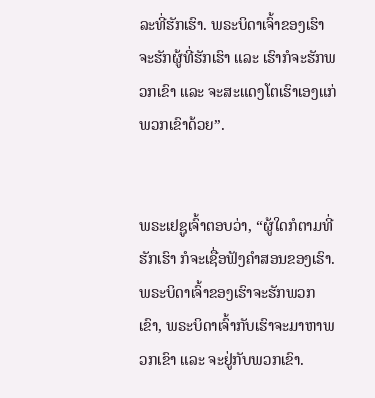ລະທີ່ຮັກເຮົາ. ພຣະບິດາເຈົ້າຂອງເຮົາຈະຮັກຜູ້ທີ່ຮັກເຮົາ ແລະ ເຮົາກໍຈະຮັກພວກເຂົາ ແລະ ຈະສະແດງໂຕເຮົາເອງແກ່ພວກເຂົາດ້ວຍ”.


ພຣະເຢຊູເຈົ້າຕອບວ່າ, “ຜູ້ໃດກໍຕາມທີ່ຮັກເຮົາ ກໍຈະເຊື່ອຟັງຄຳສອນຂອງເຮົາ. ພຣະບິດາເຈົ້າຂອງເຮົາຈະຮັກພວກເຂົາ, ພຣະບິດາເຈົ້າກັບເຮົາຈະມາຫາພວກເຂົາ ແລະ ຈະຢູ່ກັບພວກເຂົາ.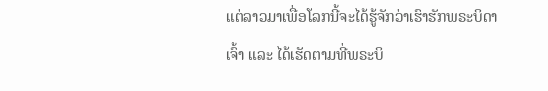ແຕ່ລາວມາເພື່ອໂລກນີ້ຈະໄດ້ຮູ້ຈັກວ່າເຮົາຮັກພຣະບິດາເຈົ້າ ແລະ ໄດ້ເຮັດຕາມທີ່ພຣະບິ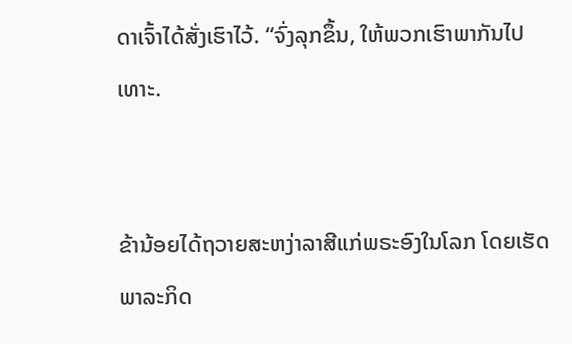ດາເຈົ້າໄດ້ສັ່ງເຮົາໄວ້. “ຈົ່ງລຸກຂຶ້ນ, ໃຫ້ພວກເຮົາພາກັນໄປເທາະ.


ຂ້ານ້ອຍໄດ້ຖວາຍສະຫງ່າລາສີແກ່ພຣະອົງໃນໂລກ ໂດຍເຮັດພາລະກິດ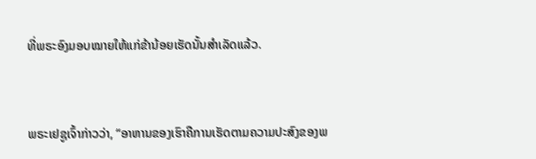ທີ່ພຣະອົງມອບໝາຍໃຫ້ແກ່ຂ້ານ້ອຍເຮັດນັ້ນສຳເລັດແລ້ວ.


ພຣະເຢຊູເຈົ້າກ່າວວ່າ, “ອາຫານຂອງເຮົາຄືການເຮັດຕາມຄວາມປະສົງຂອງພ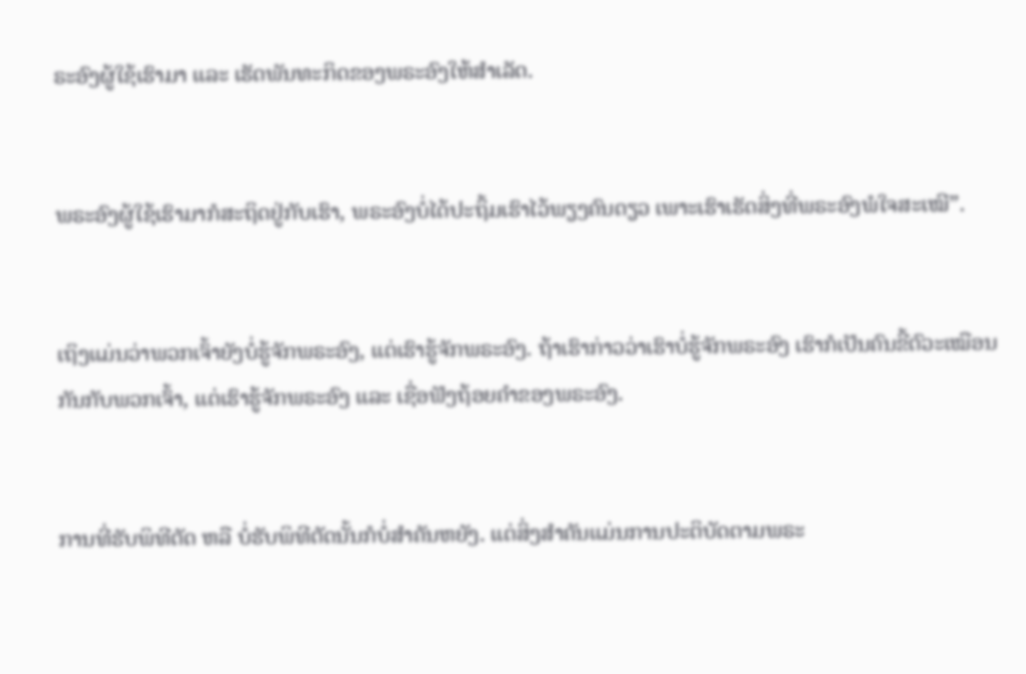ຣະອົງຜູ້ໃຊ້ເຮົາມາ ແລະ ເຮັດພັນທະກິດຂອງພຣະອົງໃຫ້ສຳເລັດ.


ພຣະອົງຜູ້ໃຊ້ເຮົາມາກໍສະຖິດຢູ່ກັບເຮົາ, ພຣະອົງບໍ່ໄດ້ປະຖິ້ມເຮົາໄວ້ພຽງຄົນດຽວ ເພາະເຮົາເຮັດສິ່ງທີ່ພຣະອົງພໍໃຈສະເໝີ”.


ເຖິງແມ່ນວ່າພວກເຈົ້າຍັງບໍ່ຮູ້ຈັກພຣະອົງ, ແຕ່ເຮົາຮູ້ຈັກພຣະອົງ. ຖ້າເຮົາກ່າວວ່າເຮົາບໍ່ຮູ້ຈັກພຣະອົງ ເຮົາກໍເປັນຄົນຂີ້ຕົວະເໝືອນກັນກັບພວກເຈົ້າ, ແຕ່ເຮົາຮູ້ຈັກພຣະອົງ ແລະ ເຊື່ອຟັງຖ້ອຍຄຳຂອງພຣະອົງ.


ການທີ່ຮັບພິທີຕັດ ຫລື ບໍ່ຮັບພິທີຕັດນັ້ນກໍບໍ່ສຳຄັນຫຍັງ. ແຕ່ສິ່ງສຳຄັນແມ່ນການປະຕິບັດຕາມພຣະ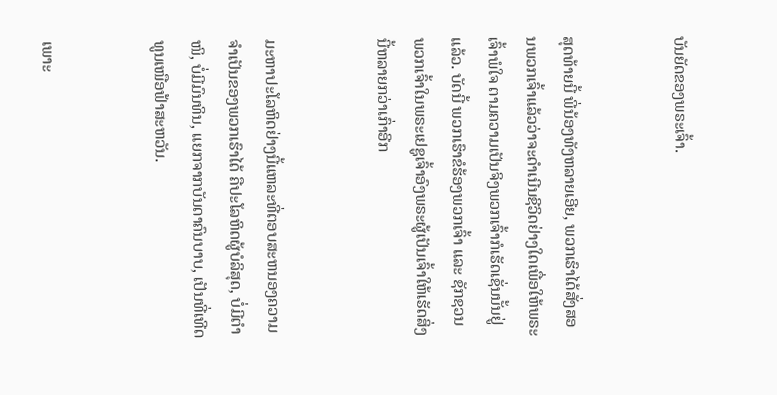ບັນຍັດຂອງພຣະເຈົ້າ.


ສຸດທ້າຍນີ້ ພີ່ນ້ອງທັງຫລາຍເອີຍ, ພວກເຮົາໄດ້ສັ່ງສອນພວກເຈົ້າແລ້ວວ່າຈະດຳເນີນຊີວິດຢ່າງໃດເພື່ອໃຫ້ພຣະເຈົ້າພໍໃຈ ຕາມຄວາມເປັນຈິງພວກເຈົ້າກໍເຮັດເຊັ່ນນັ້ນຢູ່ແລ້ວ. ບັດນີ້ ພວກເຮົາຂໍຮ້ອງພວກເຈົ້າ ແລະ ຊັກຊວນພວກເຈົ້າໃນພຣະເຢຊູເຈົ້າອົງພຣະຜູ້ເປັນເຈົ້າໃຫ້ເຮັດສິ່ງນີ້ຫລາຍກວ່າເກົ່າອີກ


ມະຫາປະໂລຫິດຢ່າງນີ້ແຫລະທີ່ຕອບສະຫນອງຄວາມຈຳເປັນຂອງພວກເຮົາໄດ້ ຄືປະໂລຫິດຜູ້ບໍລິສຸດ, ບໍ່ມີຕຳໜິ, ບໍ່ມີມົນທິນ, ແຍກຈາກບັນດາຄົນບາບ, ເປັນທີ່ເທີດທູນເໜືອຟ້າສະຫວັນ.


ເພາະ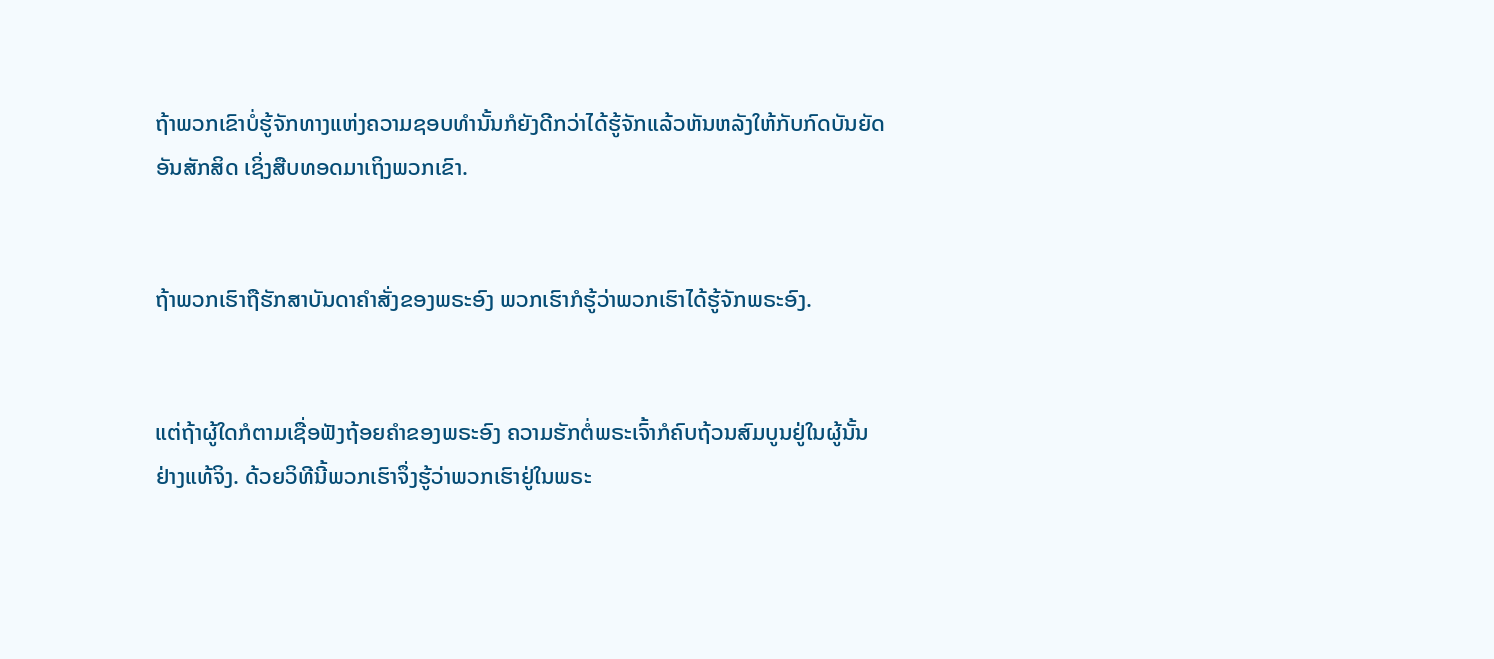ຖ້າພວກເຂົາບໍ່ຮູ້ຈັກທາງແຫ່ງຄວາມຊອບທຳນັ້ນກໍຍັງດີກວ່າໄດ້ຮູ້ຈັກແລ້ວຫັນຫລັງໃຫ້ກັບກົດບັນຍັດອັນສັກສິດ ເຊິ່ງສືບທອດມາເຖິງພວກເຂົາ.


ຖ້າພວກເຮົາຖືຮັກສາບັນດາຄຳສັ່ງຂອງພຣະອົງ ພວກເຮົາກໍຮູ້ວ່າພວກເຮົາໄດ້ຮູ້ຈັກພຣະອົງ.


ແຕ່ຖ້າຜູ້ໃດກໍຕາມເຊື່ອຟັງຖ້ອຍຄຳຂອງພຣະອົງ ຄວາມຮັກຕໍ່ພຣະເຈົ້າກໍຄົບຖ້ວນສົມບູນຢູ່ໃນຜູ້ນັ້ນຢ່າງແທ້ຈິງ. ດ້ວຍວິທີນີ້ພວກເຮົາຈຶ່ງຮູ້ວ່າພວກເຮົາຢູ່ໃນພຣະ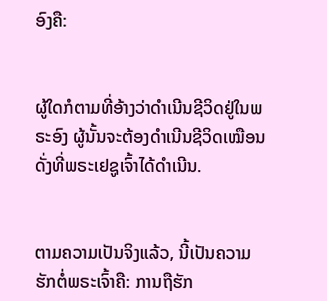ອົງຄື:


ຜູ້ໃດກໍຕາມທີ່ອ້າງວ່າດຳເນີນຊີວິດຢູ່ໃນພຣະອົງ ຜູ້ນັ້ນຈະຕ້ອງດຳເນີນຊີວິດເໝືອນດັ່ງທີ່ພຣະເຢຊູເຈົ້າໄດ້ດຳເນີນ.


ຕາມຄວາມເປັນຈິງແລ້ວ, ນີ້ເປັນຄວາມຮັກຕໍ່ພຣະເຈົ້າຄື: ການຖືຮັກ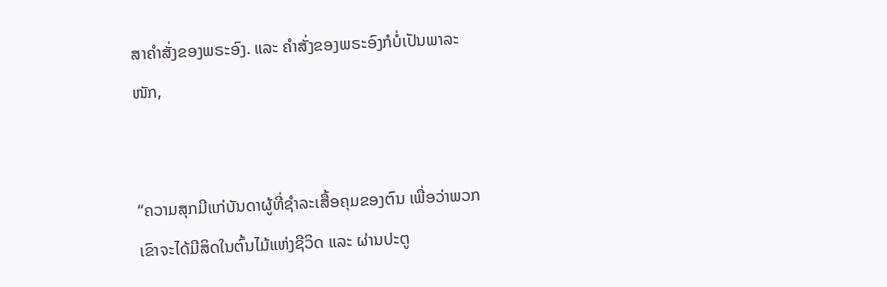ສາຄຳສັ່ງຂອງພຣະອົງ. ແລະ ຄຳສັ່ງຂອງພຣະອົງກໍບໍ່ເປັນພາລະໜັກ,


“ຄວາມສຸກມີແກ່ບັນດາຜູ້ທີ່ຊຳລະເສື້ອຄຸມຂອງຕົນ ເພື່ອວ່າພວກເຂົາຈະໄດ້ມີສິດໃນຕົ້ນໄມ້ແຫ່ງຊີວິດ ແລະ ຜ່ານປະຕູ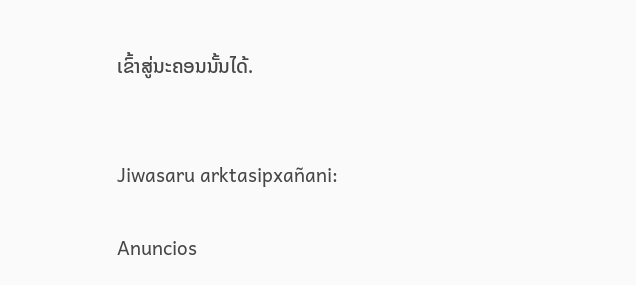ເຂົ້າສູ່ນະຄອນນັ້ນໄດ້.


Jiwasaru arktasipxañani:

Anuncios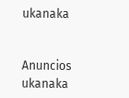ukanaka


Anuncios ukanaka